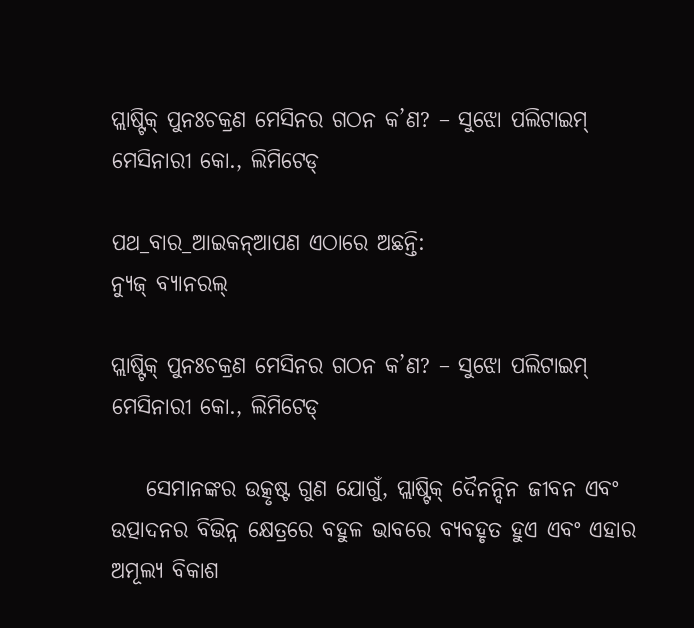ପ୍ଲାଷ୍ଟିକ୍ ପୁନଃଚକ୍ରଣ ମେସିନର ଗଠନ କ’ଣ? – ସୁଝୋ ପଲିଟାଇମ୍ ମେସିନାରୀ କୋ., ଲିମିଟେଡ୍

ପଥ_ବାର_ଆଇକନ୍ଆପଣ ଏଠାରେ ଅଛନ୍ତି:
ନ୍ୟୁଜ୍ ବ୍ୟାନରଲ୍

ପ୍ଲାଷ୍ଟିକ୍ ପୁନଃଚକ୍ରଣ ମେସିନର ଗଠନ କ’ଣ? – ସୁଝୋ ପଲିଟାଇମ୍ ମେସିନାରୀ କୋ., ଲିମିଟେଡ୍

    ସେମାନଙ୍କର ଉତ୍କୃଷ୍ଟ ଗୁଣ ଯୋଗୁଁ, ପ୍ଲାଷ୍ଟିକ୍ ଦୈନନ୍ଦିନ ଜୀବନ ଏବଂ ଉତ୍ପାଦନର ବିଭିନ୍ନ କ୍ଷେତ୍ରରେ ବହୁଳ ଭାବରେ ବ୍ୟବହୃତ ହୁଏ ଏବଂ ଏହାର ଅମୂଲ୍ୟ ବିକାଶ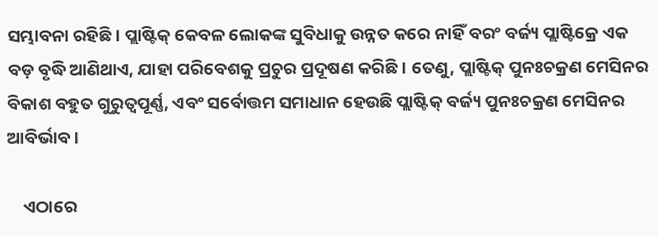ସମ୍ଭାବନା ରହିଛି। ପ୍ଲାଷ୍ଟିକ୍ କେବଳ ଲୋକଙ୍କ ସୁବିଧାକୁ ଉନ୍ନତ କରେ ନାହିଁ ବରଂ ବର୍ଜ୍ୟ ପ୍ଲାଷ୍ଟିକ୍ରେ ଏକ ବଡ଼ ବୃଦ୍ଧି ଆଣିଥାଏ, ଯାହା ପରିବେଶକୁ ପ୍ରଚୁର ପ୍ରଦୂଷଣ କରିଛି। ତେଣୁ, ପ୍ଲାଷ୍ଟିକ୍ ପୁନଃଚକ୍ରଣ ମେସିନର ବିକାଶ ବହୁତ ଗୁରୁତ୍ୱପୂର୍ଣ୍ଣ, ଏବଂ ସର୍ବୋତ୍ତମ ସମାଧାନ ହେଉଛି ପ୍ଲାଷ୍ଟିକ୍ ବର୍ଜ୍ୟ ପୁନଃଚକ୍ରଣ ମେସିନର ଆବିର୍ଭାବ।

    ଏଠାରେ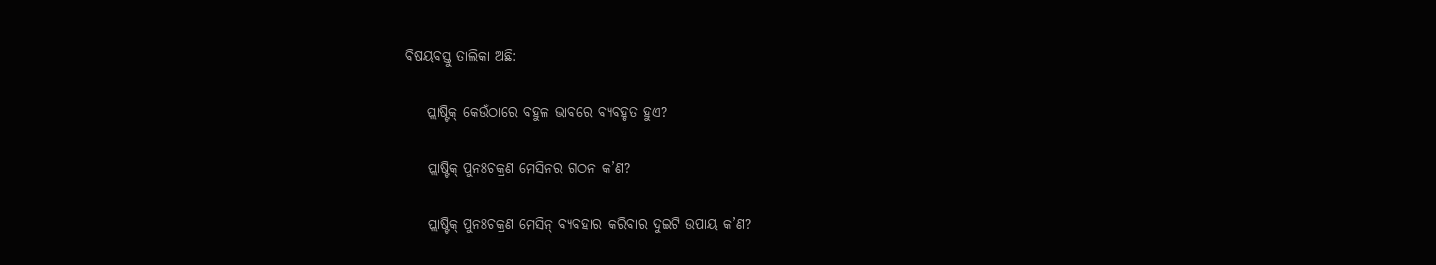ବିଷୟବସ୍ତୁ ତାଲିକା ଅଛି:

    ପ୍ଲାଷ୍ଟିକ୍ କେଉଁଠାରେ ବହୁଳ ଭାବରେ ବ୍ୟବହୃତ ହୁଏ?

    ପ୍ଲାଷ୍ଟିକ୍ ପୁନଃଚକ୍ରଣ ମେସିନର ଗଠନ କ’ଣ?

    ପ୍ଲାଷ୍ଟିକ୍ ପୁନଃଚକ୍ରଣ ମେସିନ୍ ବ୍ୟବହାର କରିବାର ଦୁଇଟି ଉପାୟ କ’ଣ?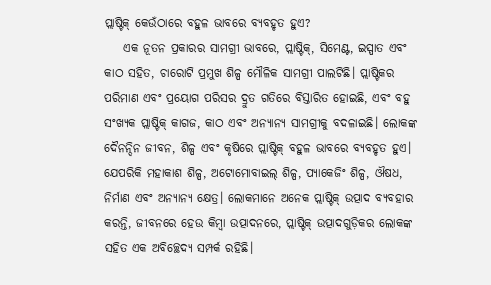ପ୍ଲାଷ୍ଟିକ୍ କେଉଁଠାରେ ବହୁଳ ଭାବରେ ବ୍ୟବହୃତ ହୁଏ?
    ଏକ ନୂତନ ପ୍ରକାରର ସାମଗ୍ରୀ ଭାବରେ, ପ୍ଲାଷ୍ଟିକ୍, ସିମେଣ୍ଟ, ଇସ୍ପାତ ଏବଂ କାଠ ସହିତ, ଚାରୋଟି ପ୍ରମୁଖ ଶିଳ୍ପ ମୌଳିକ ସାମଗ୍ରୀ ପାଲଟିଛି। ପ୍ଲାଷ୍ଟିକର ପରିମାଣ ଏବଂ ପ୍ରୟୋଗ ପରିସର ଦ୍ରୁତ ଗତିରେ ବିସ୍ତାରିତ ହୋଇଛି, ଏବଂ ବହୁ ସଂଖ୍ୟକ ପ୍ଲାଷ୍ଟିକ୍ କାଗଜ, କାଠ ଏବଂ ଅନ୍ୟାନ୍ୟ ସାମଗ୍ରୀକୁ ବଦଳାଇଛି। ଲୋକଙ୍କ ଦୈନନ୍ଦିନ ଜୀବନ, ଶିଳ୍ପ ଏବଂ କୃଷିରେ ପ୍ଲାଷ୍ଟିକ୍ ବହୁଳ ଭାବରେ ବ୍ୟବହୃତ ହୁଏ। ଯେପରିକି ମହାକାଶ ଶିଳ୍ପ, ଅଟୋମୋବାଇଲ୍ ଶିଳ୍ପ, ପ୍ୟାକେଜିଂ ଶିଳ୍ପ, ଔଷଧ, ନିର୍ମାଣ ଏବଂ ଅନ୍ୟାନ୍ୟ କ୍ଷେତ୍ର। ଲୋକମାନେ ଅନେକ ପ୍ଲାଷ୍ଟିକ୍ ଉତ୍ପାଦ ବ୍ୟବହାର କରନ୍ତି, ଜୀବନରେ ହେଉ କିମ୍ବା ଉତ୍ପାଦନରେ, ପ୍ଲାଷ୍ଟିକ୍ ଉତ୍ପାଦଗୁଡ଼ିକର ଲୋକଙ୍କ ସହିତ ଏକ ଅବିଚ୍ଛେଦ୍ୟ ସମ୍ପର୍କ ରହିଛି।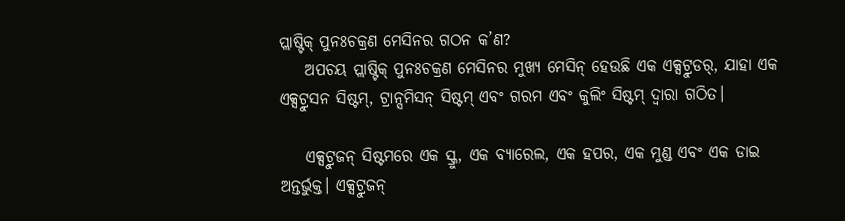ପ୍ଲାଷ୍ଟିକ୍ ପୁନଃଚକ୍ରଣ ମେସିନର ଗଠନ କ’ଣ?
    ଅପଚୟ ପ୍ଲାଷ୍ଟିକ୍ ପୁନଃଚକ୍ରଣ ମେସିନର ମୁଖ୍ୟ ମେସିନ୍ ହେଉଛି ଏକ ଏକ୍ସଟ୍ରୁଡର୍, ଯାହା ଏକ ଏକ୍ସଟ୍ରୁସନ ସିଷ୍ଟମ୍, ଟ୍ରାନ୍ସମିସନ୍ ସିଷ୍ଟମ୍ ଏବଂ ଗରମ ଏବଂ କୁଲିଂ ସିଷ୍ଟମ୍ ଦ୍ୱାରା ଗଠିତ।

    ଏକ୍ସଟ୍ରୁଜନ୍ ସିଷ୍ଟମରେ ଏକ ସ୍କ୍ରୁ, ଏକ ବ୍ୟାରେଲ, ଏକ ହପର, ଏକ ମୁଣ୍ଡ ଏବଂ ଏକ ଡାଇ ଅନ୍ତର୍ଭୁକ୍ତ। ଏକ୍ସଟ୍ରୁଜନ୍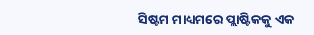ସିଷ୍ଟମ ମାଧ୍ୟମରେ ପ୍ଲାଷ୍ଟିକକୁ ଏକ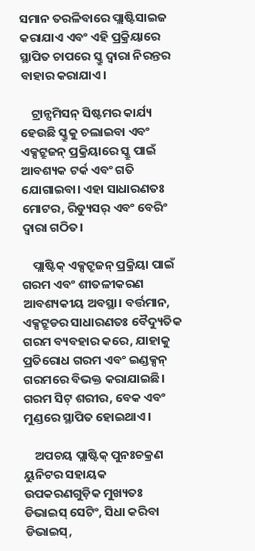ସମାନ ତରଳିବାରେ ପ୍ଲାଷ୍ଟିସାଇଜ କରାଯାଏ ଏବଂ ଏହି ପ୍ରକ୍ରିୟାରେ ସ୍ଥାପିତ ଚାପରେ ସ୍କ୍ରୁ ଦ୍ୱାରା ନିରନ୍ତର ବାହାର କରାଯାଏ।

    ଟ୍ରାନ୍ସମିସନ୍ ସିଷ୍ଟମର କାର୍ଯ୍ୟ ହେଉଛି ସ୍କ୍ରୁକୁ ଚଲାଇବା ଏବଂ ଏକ୍ସଟ୍ରୁଜନ୍ ପ୍ରକ୍ରିୟାରେ ସ୍କ୍ରୁ ପାଇଁ ଆବଶ୍ୟକ ଟର୍କ ଏବଂ ଗତି ଯୋଗାଇବା। ଏହା ସାଧାରଣତଃ ମୋଟର, ରିଡ୍ୟୁସର୍ ଏବଂ ବେରିଂ ଦ୍ୱାରା ଗଠିତ।

    ପ୍ଲାଷ୍ଟିକ୍ ଏକ୍ସଟ୍ରୁଜନ୍ ପ୍ରକ୍ରିୟା ପାଇଁ ଗରମ ଏବଂ ଶୀତଳୀକରଣ ଆବଶ୍ୟକୀୟ ଅବସ୍ଥା। ବର୍ତ୍ତମାନ, ଏକ୍ସଟ୍ରୁଡର ସାଧାରଣତଃ ବୈଦ୍ୟୁତିକ ଗରମ ବ୍ୟବହାର କରେ, ଯାହାକୁ ପ୍ରତିରୋଧ ଗରମ ଏବଂ ଇଣ୍ଡକ୍ସନ୍ ଗରମରେ ବିଭକ୍ତ କରାଯାଇଛି। ଗରମ ସିଟ୍ ଶରୀର, ବେକ ଏବଂ ମୁଣ୍ଡରେ ସ୍ଥାପିତ ହୋଇଥାଏ।

    ଅପଚୟ ପ୍ଲାଷ୍ଟିକ୍ ପୁନଃଚକ୍ରଣ ୟୁନିଟର ସହାୟକ ଉପକରଣଗୁଡ଼ିକ ମୁଖ୍ୟତଃ ଡିଭାଇସ୍ ସେଟିଂ, ସିଧା କରିବା ଡିଭାଇସ୍,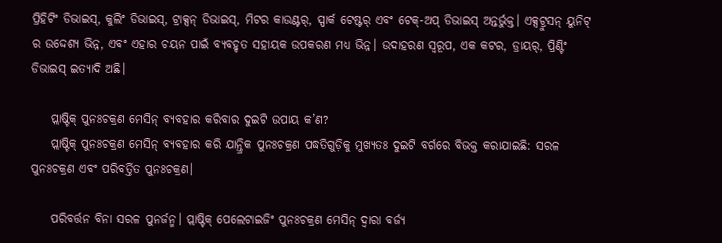ପ୍ରିହିଟିଂ ଡିଭାଇସ୍, କୁଲିଂ ଡିଭାଇସ୍, ଟ୍ରାକ୍ସନ୍ ଡିଭାଇସ୍, ମିଟର କାଉଣ୍ଟର୍, ସ୍ପାର୍କ ଟେଷ୍ଟର୍ ଏବଂ ଟେକ୍-ଅପ୍ ଡିଭାଇସ୍ ଅନ୍ତର୍ଭୁକ୍ତ। ଏକ୍ସଟ୍ରୁସନ୍ ୟୁନିଟ୍ ର ଉଦ୍ଦେଶ୍ୟ ଭିନ୍ନ, ଏବଂ ଏହାର ଚୟନ ପାଇଁ ବ୍ୟବହୃତ ସହାୟକ ଉପକରଣ ମଧ୍ୟ ଭିନ୍ନ। ଉଦାହରଣ ସ୍ୱରୂପ, ଏକ କଟର, ଡ୍ରାୟର୍, ପ୍ରିଣ୍ଟିଂ ଡିଭାଇସ୍ ଇତ୍ୟାଦି ଅଛି।

    ପ୍ଲାଷ୍ଟିକ୍ ପୁନଃଚକ୍ରଣ ମେସିନ୍ ବ୍ୟବହାର କରିବାର ଦୁଇଟି ଉପାୟ କ’ଣ?
    ପ୍ଲାଷ୍ଟିକ୍ ପୁନଃଚକ୍ରଣ ମେସିନ୍ ବ୍ୟବହାର କରି ଯାନ୍ତ୍ରିକ ପୁନଃଚକ୍ରଣ ପଦ୍ଧତିଗୁଡ଼ିକୁ ମୁଖ୍ୟତଃ ଦୁଇଟି ବର୍ଗରେ ବିଭକ୍ତ କରାଯାଇଛି: ସରଳ ପୁନଃଚକ୍ରଣ ଏବଂ ପରିବର୍ତ୍ତିତ ପୁନଃଚକ୍ରଣ।

    ପରିବର୍ତ୍ତନ ବିନା ସରଳ ପୁନର୍ଜନ୍ମ। ପ୍ଲାଷ୍ଟିକ୍ ପେଲେଟାଇଜିଂ ପୁନଃଚକ୍ରଣ ମେସିନ୍ ଦ୍ୱାରା ବର୍ଜ୍ୟ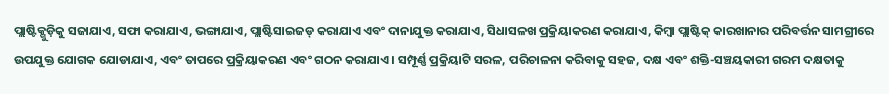ପ୍ଲାଷ୍ଟିକ୍ଗୁଡ଼ିକୁ ସଜାଯାଏ, ସଫା କରାଯାଏ, ଭଙ୍ଗାଯାଏ, ପ୍ଲାଷ୍ଟିସାଇଜଡ୍ କରାଯାଏ ଏବଂ ଦାନାଯୁକ୍ତ କରାଯାଏ, ସିଧାସଳଖ ପ୍ରକ୍ରିୟାକରଣ କରାଯାଏ, କିମ୍ବା ପ୍ଲାଷ୍ଟିକ୍ କାରଖାନାର ପରିବର୍ତ୍ତନ ସାମଗ୍ରୀରେ ଉପଯୁକ୍ତ ଯୋଗକ ଯୋଡାଯାଏ, ଏବଂ ତାପରେ ପ୍ରକ୍ରିୟାକରଣ ଏବଂ ଗଠନ କରାଯାଏ। ସମ୍ପୂର୍ଣ୍ଣ ପ୍ରକ୍ରିୟାଟି ସରଳ, ପରିଚାଳନା କରିବାକୁ ସହଜ, ଦକ୍ଷ ଏବଂ ଶକ୍ତି-ସଞ୍ଚୟକାରୀ ଗରମ ଦକ୍ଷତାକୁ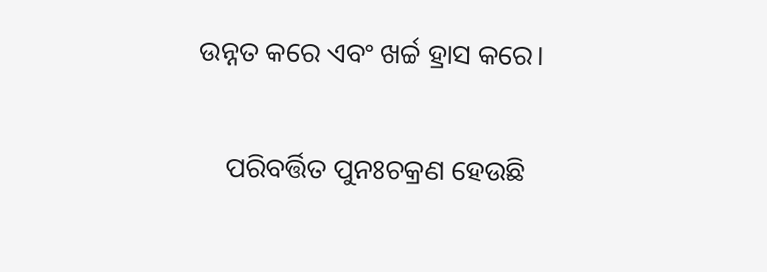ଉନ୍ନତ କରେ ଏବଂ ଖର୍ଚ୍ଚ ହ୍ରାସ କରେ।

    ପରିବର୍ତ୍ତିତ ପୁନଃଚକ୍ରଣ ହେଉଛି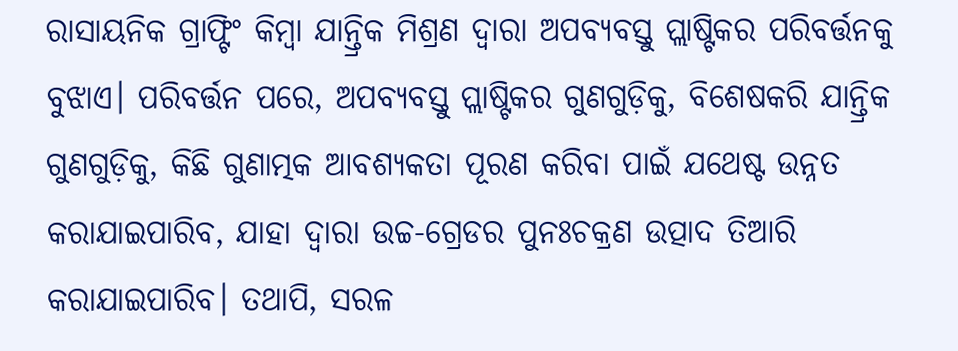ରାସାୟନିକ ଗ୍ରାଫ୍ଟିଂ କିମ୍ବା ଯାନ୍ତ୍ରିକ ମିଶ୍ରଣ ଦ୍ୱାରା ଅପବ୍ୟବସ୍ତୁ ପ୍ଲାଷ୍ଟିକର ପରିବର୍ତ୍ତନକୁ ବୁଝାଏ। ପରିବର୍ତ୍ତନ ପରେ, ଅପବ୍ୟବସ୍ତୁ ପ୍ଲାଷ୍ଟିକର ଗୁଣଗୁଡ଼ିକୁ, ବିଶେଷକରି ଯାନ୍ତ୍ରିକ ଗୁଣଗୁଡ଼ିକୁ, କିଛି ଗୁଣାତ୍ମକ ଆବଶ୍ୟକତା ପୂରଣ କରିବା ପାଇଁ ଯଥେଷ୍ଟ ଉନ୍ନତ କରାଯାଇପାରିବ, ଯାହା ଦ୍ଵାରା ଉଚ୍ଚ-ଗ୍ରେଡର ପୁନଃଚକ୍ରଣ ଉତ୍ପାଦ ତିଆରି କରାଯାଇପାରିବ। ତଥାପି, ସରଳ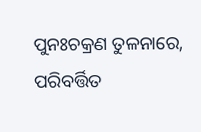ପୁନଃଚକ୍ରଣ ତୁଳନାରେ, ପରିବର୍ତ୍ତିତ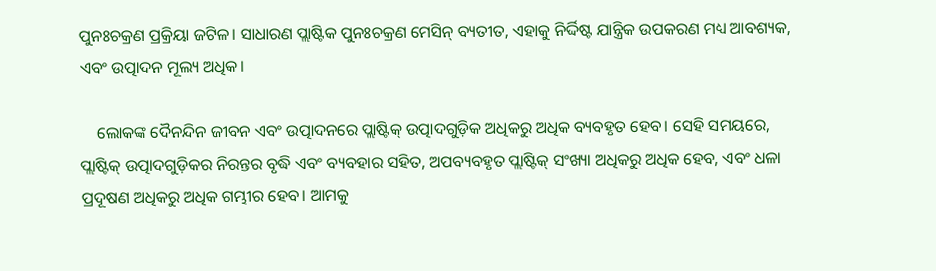ପୁନଃଚକ୍ରଣ ପ୍ରକ୍ରିୟା ଜଟିଳ। ସାଧାରଣ ପ୍ଲାଷ୍ଟିକ ପୁନଃଚକ୍ରଣ ମେସିନ୍ ବ୍ୟତୀତ, ଏହାକୁ ନିର୍ଦ୍ଦିଷ୍ଟ ଯାନ୍ତ୍ରିକ ଉପକରଣ ମଧ୍ୟ ଆବଶ୍ୟକ, ଏବଂ ଉତ୍ପାଦନ ମୂଲ୍ୟ ଅଧିକ।

    ଲୋକଙ୍କ ଦୈନନ୍ଦିନ ଜୀବନ ଏବଂ ଉତ୍ପାଦନରେ ପ୍ଲାଷ୍ଟିକ୍ ଉତ୍ପାଦଗୁଡ଼ିକ ଅଧିକରୁ ଅଧିକ ବ୍ୟବହୃତ ହେବ। ସେହି ସମୟରେ, ପ୍ଲାଷ୍ଟିକ୍ ଉତ୍ପାଦଗୁଡ଼ିକର ନିରନ୍ତର ବୃଦ୍ଧି ଏବଂ ବ୍ୟବହାର ସହିତ, ଅପବ୍ୟବହୃତ ପ୍ଲାଷ୍ଟିକ୍ ସଂଖ୍ୟା ଅଧିକରୁ ଅଧିକ ହେବ, ଏବଂ ଧଳା ପ୍ରଦୂଷଣ ଅଧିକରୁ ଅଧିକ ଗମ୍ଭୀର ହେବ। ଆମକୁ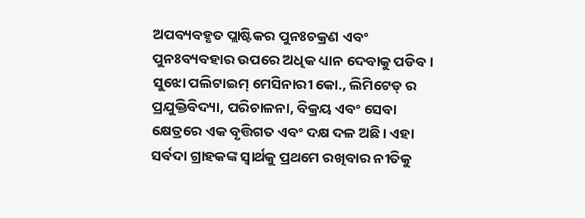ଅପବ୍ୟବହୃତ ପ୍ଲାଷ୍ଟିକର ପୁନଃଚକ୍ରଣ ଏବଂ ପୁନଃବ୍ୟବହାର ଉପରେ ଅଧିକ ଧ୍ୟାନ ଦେବାକୁ ପଡିବ। ସୁଝୋ ପଲିଟାଇମ୍ ମେସିନାରୀ କୋ., ଲିମିଟେଡ୍ ର ପ୍ରଯୁକ୍ତିବିଦ୍ୟା, ପରିଚାଳନା, ବିକ୍ରୟ ଏବଂ ସେବା କ୍ଷେତ୍ରରେ ଏକ ବୃତ୍ତିଗତ ଏବଂ ଦକ୍ଷ ଦଳ ଅଛି। ଏହା ସର୍ବଦା ଗ୍ରାହକଙ୍କ ସ୍ୱାର୍ଥକୁ ପ୍ରଥମେ ରଖିବାର ନୀତିକୁ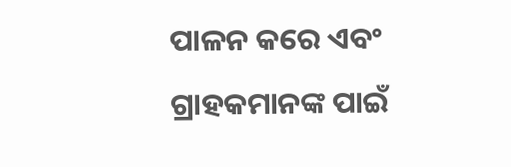ପାଳନ କରେ ଏବଂ ଗ୍ରାହକମାନଙ୍କ ପାଇଁ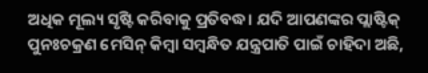ଅଧିକ ମୂଲ୍ୟ ସୃଷ୍ଟି କରିବାକୁ ପ୍ରତିବଦ୍ଧ। ଯଦି ଆପଣଙ୍କର ପ୍ଲାଷ୍ଟିକ୍ ପୁନଃଚକ୍ରଣ ମେସିନ୍ କିମ୍ବା ସମ୍ବନ୍ଧିତ ଯନ୍ତ୍ରପାତି ପାଇଁ ଚାହିଦା ଅଛି,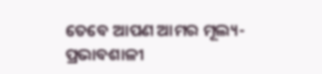ତେବେ ଆପଣ ଆମର ମୂଲ୍ୟ-ପ୍ରଭାବଶାଳୀ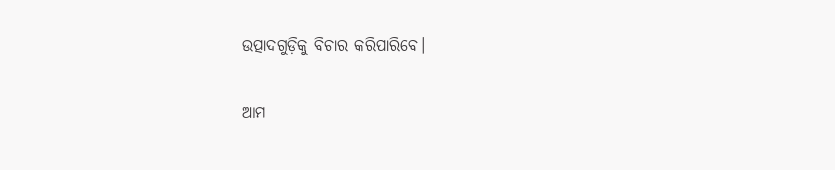ଉତ୍ପାଦଗୁଡ଼ିକୁ ବିଚାର କରିପାରିବେ।

ଆମ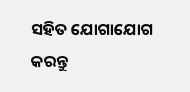ସହିତ ଯୋଗାଯୋଗ କରନ୍ତୁ